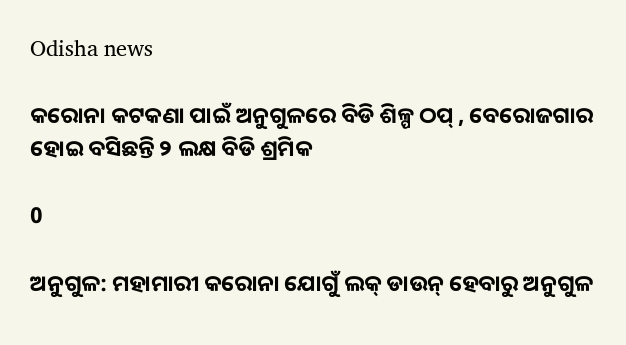Odisha news

କରୋନା କଟକଣା ପାଇଁ ଅନୁଗୁଳରେ ବିଡି ଶିଳ୍ପ ଠପ୍ , ବେରୋଜଗାର ହୋଇ ବସିଛନ୍ତି ୨ ଲକ୍ଷ ବିଡି ଶ୍ରମିକ

0

ଅନୁଗୁଳ: ମହାମାରୀ କରୋନା ଯୋଗୁଁ ଲକ୍ ଡାଉନ୍ ହେବାରୁ ଅନୁଗୁଳ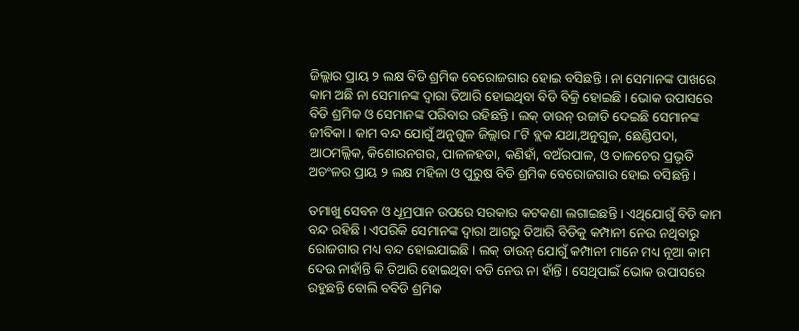ଜିଲ୍ଲାର ପ୍ରାୟ ୨ ଲକ୍ଷ ବିଡି ଶ୍ରମିକ ବେରୋଜଗାର ହୋଇ ବସିଛନ୍ତି । ନା ସେମାନଙ୍କ ପାଖରେ କାମ ଅଛି ନା ସେମାନଙ୍କ ଦ୍ୱାରା ତିଆରି ହୋଇଥିବା ବିଡି ବିକ୍ରି ହୋଇଛି । ଭୋକ ଉପାସରେ ବିଡି ଶ୍ରମିକ ଓ ସେମାନଙ୍କ ପରିବାର ରହିଛନ୍ତି । ଲକ୍ ଡାଉନ୍ ଉଜାଡି ଦେଇଛି ସେମାନଙ୍କ ଜୀବିକା । କାମ ବନ୍ଦ ଯୋଗୁଁ ଅନୁଗୁଳ ଜିଲ୍ଲାର ୮ଟି ବ୍ଲକ ଯଥା,ଅନୁଗୁଳ, ଛେଣ୍ଡିପଦା, ଆଠମଲ୍ଲିକ, କିଶୋରନଗର, ପାଳଳହଡା, କଣିହାଁ, ବଅଁରପାଳ, ଓ ତାଳଚେର ପ୍ରଭୃତି ଅଚଂଳର ପ୍ରାୟ ୨ ଲକ୍ଷ ମହିଳା ଓ ପୁରୁଷ ବିଡି ଶ୍ରମିକ ବେରୋଜଗାର ହୋଇ ବସିଛନ୍ତି ।

ତମାଖୁ ସେବନ ଓ ଧୂମ୍ରପାନ ଉପରେ ସରକାର କଟକଣା ଲଗାଇଛନ୍ତି । ଏଥିଯୋଗୁଁ ବିଡି କାମ ବନ୍ଦ ରହିଛି । ଏପରିକି ସେମାନଙ୍କ ଦ୍ୱାରା ଆଗରୁ ତିଆରି ବିଡିକୁ କମ୍ପାନୀ ନେଉ ନଥିବାରୁ ରୋଜଗାର ମଧ୍ୟ ବନ୍ଦ ହୋଇଯାଇଛି । ଲକ୍ ଡାଉନ୍ ଯୋଗୁଁ କମ୍ପାନୀ ମାନେ ମଧ୍ୟ ନୂଆ କାମ ଦେଉ ନାହାଁନ୍ତି କି ତିଆରି ହୋଇଥିବା ବଡି ନେଉ ନା ହାଁନ୍ତି । ସେଥିପାଇଁ ଭୋକ ଉପାସରେ ରହୁଛନ୍ତି ବୋଲି ବବିଡି ଶ୍ରମିକ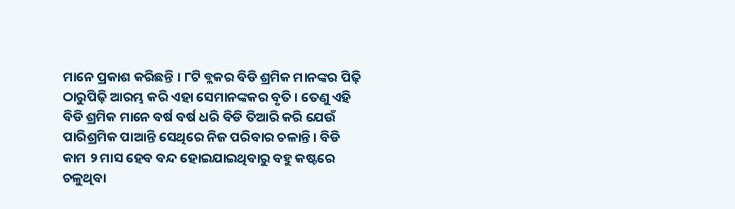ମାନେ ପ୍ରକାଶ କରିଛନ୍ତି । ୮ଟି ବ୍ଲକର ବିଡି ଶ୍ରମିକ ମାନଙ୍କର ପିଢ଼ି ଠାରୁପିଢ଼ି ଆରମ୍ଭ କରି ଏହା ସେମାନଙ୍କକର ବୃତି । ତେଣୁ ଏହି ବିଡି ଶ୍ରମିକ ମାନେ ବର୍ଷ ବର୍ଷ ଧରି ବିଡି ତିଆରି କରି ଯେଉଁ ପାରିଶ୍ରମିକ ପାଆନ୍ତି ସେଥିରେ ନିଜ ପରିବାର ଚଳାନ୍ତି । ବିଡି କାମ ୨ ମାସ ହେବ ବନ୍ଦ ହୋଇଯାଇଥିବାରୁ ବହୁ କଷ୍ଟରେ ଚଳୁଥିବା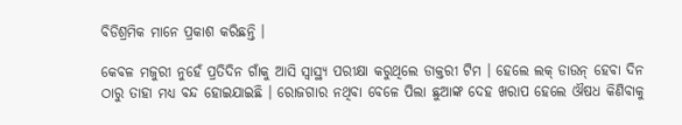ବିଡିଶ୍ରମିକ ମାନେ ପ୍ରକାଶ କରିଛନ୍ତି ।

କେବଳ ମଜୁରୀ ନୁହେଁ ପ୍ରତିଦିନ ଗାଁକୁ ଆସି ସ୍ୱାସ୍ଥ୍ୟ ପରୀକ୍ଷା କରୁଥିଲେ ଡାକ୍ତରୀ ଟିମ । ହେଲେ ଲକ୍ ଡାଉନ୍ ହେବା ଦିନ ଠାରୁ ତାହା ମଧ୍ୟ ବନ୍ଦ ହୋଇଯାଇଛି । ରୋଜଗାର ନଥିବା ବେଳେ ପିଲା ଛୁଆଙ୍କ ଦେହ ଖରାପ ହେଲେ ଔଷଧ କିଣିବାକୁ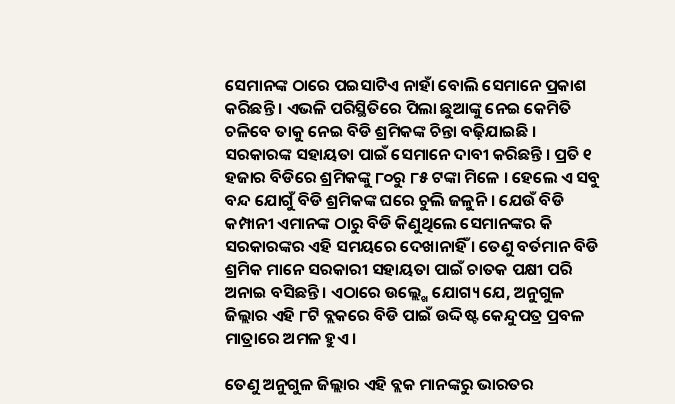ସେମାନଙ୍କ ଠାରେ ପଇସାଟିଏ ନାହାଁ ବୋଲି ସେମାନେ ପ୍ରକାଶ କରିଛନ୍ତି । ଏଭଳି ପରିସ୍ଥିତିରେ ପିଲା ଛୁଆଙ୍କୁ ନେଇ କେମିତି ଚଳିବେ ତାକୁ ନେଇ ବିଡି ଶ୍ରମିକଙ୍କ ଚିନ୍ତା ବଢ଼ିଯାଇଛି । ସରକାରଙ୍କ ସହାୟତା ପାଇଁ ସେମାନେ ଦାବୀ କରିଛନ୍ତି । ପ୍ରତି ୧ ହଜାର ବିଡିରେ ଶ୍ରମିକଙ୍କୁ ୮୦ରୁ ୮୫ ଟଙ୍କା ମିଳେ । ହେଲେ ଏ ସବୁ ବନ୍ଦ ଯୋଗୁଁ ବିଡି ଶ୍ରମିକଙ୍କ ଘରେ ଚୁଲି ଜଳୁନି । ଯେଉଁ ବିଡି କମ୍ପାନୀ ଏମାନଙ୍କ ଠାରୁ ବିଡି କିଣୁଥିଲେ ସେମାନଙ୍କର କି ସରକାରଙ୍କର ଏହି ସମୟରେ ଦେଖାନାହିଁ । ତେଣୁ ବର୍ତମାନ ବିଡି ଶ୍ରମିକ ମାନେ ସରକାରୀ ସହାୟତା ପାଇଁ ଚାତକ ପକ୍ଷୀ ପରି ଅନାଇ ବସିଛନ୍ତି । ଏଠାରେ ଉଲ୍ଲ୍ଖେ ଯୋଗ୍ୟ ଯେ, ଅନୁଗୁଳ ଜିଲ୍ଲାର ଏହି ୮ଟି ବ୍ଲକରେ ବିଡି ପାଇଁ ଉଦ୍ଦିଷ୍ଟ କେନ୍ଦୁପତ୍ର ପ୍ରବଳ ମାତ୍ରାରେ ଅମଳ ହୁଏ ।

ତେଣୁ ଅନୁଗୁଳ ଜିଲ୍ଲାର ଏହି ବ୍ଲକ ମାନଙ୍କରୁ ଭାରତର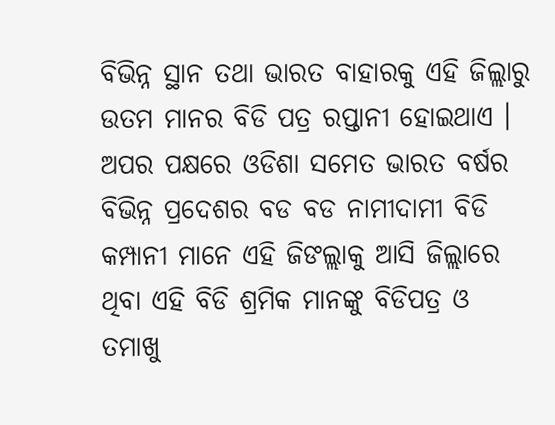ବିଭିନ୍ନ ସ୍ଥାନ ତଥା ଭାରତ ବାହାରକୁ ଏହି ଜିଲ୍ଲାରୁ ଉତମ ମାନର ବିଡି ପତ୍ର ରପ୍ତାନୀ ହୋଇଥାଏ । ଅପର ପକ୍ଷରେ ଓଡିଶା ସମେତ ଭାରତ ବର୍ଷର ବିଭିନ୍ନ ପ୍ରଦେଶର ବଡ ବଡ ନାମୀଦାମୀ ବିଡି କମ୍ପାନୀ ମାନେ ଏହି ଜିଙଲ୍ଲାକୁ ଆସି ଜିଲ୍ଲାରେ ଥିବା ଏହି ବିଡି ଶ୍ରମିକ ମାନଙ୍କୁ ବିଡିପତ୍ର ଓ ତମାଖୁ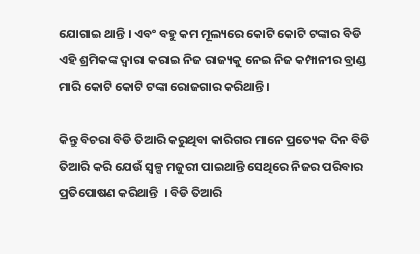ଯୋଗାଇ ଥାନ୍ତି । ଏବଂ ବହୁ କମ ମୂଲ୍ୟରେ କୋଟି କୋଟି ଟଙ୍କାର ବିଡି ଏହି ଶ୍ରମିକଙ୍କ ଦ୍ୱାରା କରାଇ ନିଜ ରାଜ୍ୟକୁ ନେଇ ନିଜ କମ୍ପାନୀର ବ୍ରାଣ୍ଡ ମାରି କୋଟି କୋଟି ଟଙ୍କା ରୋଜଗାର କରିଥାନ୍ତି ।

କିନ୍ତୁ ବିଚରା ବିଡି ତିଆରି କରୁଥିବା କାରିଗର ମାନେ ପ୍ରତ୍ୟେକ ଦିନ ବିଡି ତିଆରି କରି ଯେଉଁ ସ୍ୱଳ୍ପ ମଜୁରୀ ପାଇଥାନ୍ତି ସେଥିରେ ନିଜର ପରିବାର ପ୍ରତିପୋଷଣ କରିଥାନ୍ତି  । ବିଡି ତିଆରି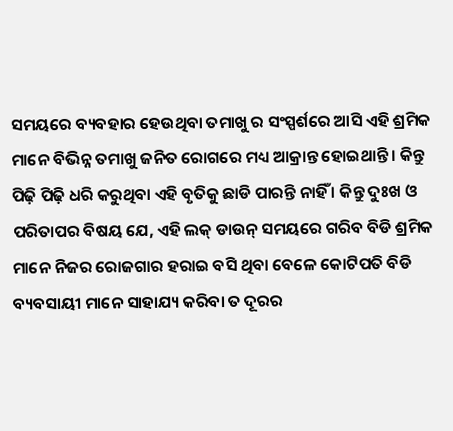ସମୟରେ ବ୍ୟବହାର ହେଉଥିବା ତମାଖୁ ର ସଂସ୍ପର୍ଶରେ ଆସି ଏହି ଶ୍ରମିକ ମାନେ ବିଭିନ୍ନ ତମାଖୁ ଜନିତ ରୋଗରେ ମଧ୍ୟ ଆକ୍ରାନ୍ତ ହୋଇଥାନ୍ତି । କିନ୍ତୁ ପିଢ଼ି ପିଢ଼ି ଧରି କରୁଥିବା ଏହି ବୃତିକୁ ଛାଡି ପାରନ୍ତି ନାହିଁ । କିନ୍ତୁ ଦୁଃଖ ଓ ପରିତାପର ବିଷୟ ଯେ, ଏହି ଲକ୍ ଡାଉନ୍ ସମୟରେ ଗରିବ ବିଡି ଶ୍ରମିକ ମାନେ ନିଜର ରୋଜଗାର ହରାଇ ବସି ଥିବା ବେଳେ କୋଟିପତି ବିଡି ବ୍ୟବସାୟୀ ମାନେ ସାହାଯ୍ୟ କରିବା ତ ଦୂରର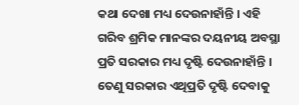କଥା ଦେଖା ମଧ୍ୟ ଦେଉନାହାଁନ୍ତି । ଏହି ଗରିବ ଶ୍ରମିକ ମାନଙ୍କର ଦୟନୀୟ ଅବସ୍ଥା ପ୍ରତି ସରକାର ମଧ୍ୟ ଦୃଷ୍ଟି ଦେଉନାହାଁନ୍ତି । ତେଣୁ ସରକାର ଏଥିପ୍ରତି ଦୃଷ୍ଟି ଦେବାକୁ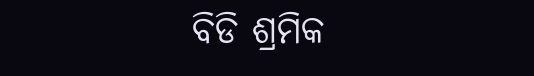ବିଡି ଶ୍ରମିକ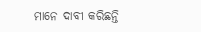ମାନେ ଦାବୀ କରିଛନ୍ତି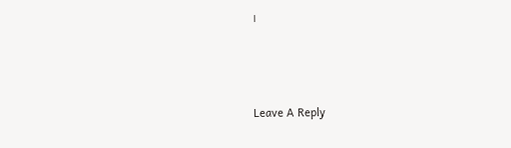।



Leave A Reply